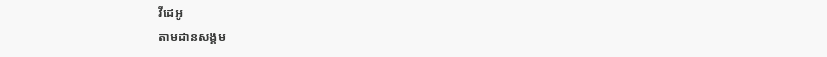វីដេអូ
តាមដានសង្គម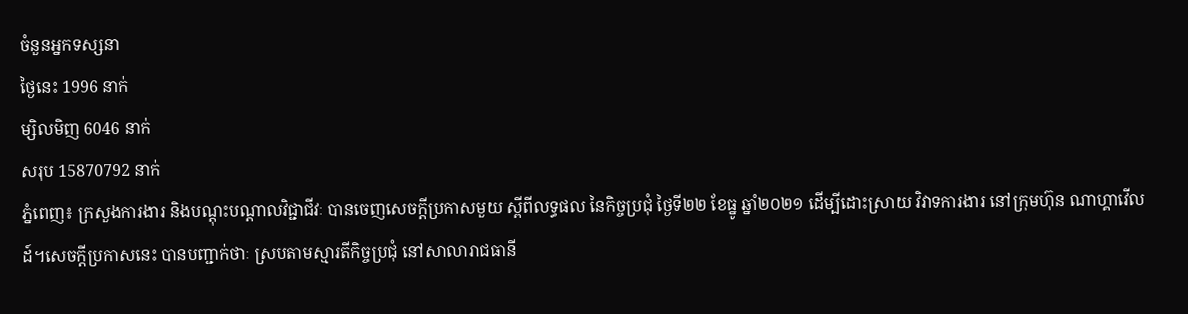ចំនួនអ្នកទស្សនា
ថ្ងៃនេះ 1996 នាក់
ម្សិលមិញ 6046 នាក់
សរុប 15870792 នាក់
ភ្នំពេញ៖ ក្រសួងការងារ និងបណ្តុះបណ្តាលវិជ្ជាជីវៈ បានចេញសេចក្តីប្រកាសមួយ ស្ពីពីលទ្ធផល នៃកិច្ចប្រជុំ ថ្ងៃទី២២ ខែធ្នូ ឆ្នាំ២០២១ ដើម្បីដោះស្រាយ វិវាទការងារ នៅក្រុមហ៊ុន ណាហ្គាវើលដ៍។សេចក្តីប្រកាសនេះ បានបញ្ជាក់ថាៈ ស្របតាមស្មារតីកិច្ចប្រជុំ នៅសាលារាជធានី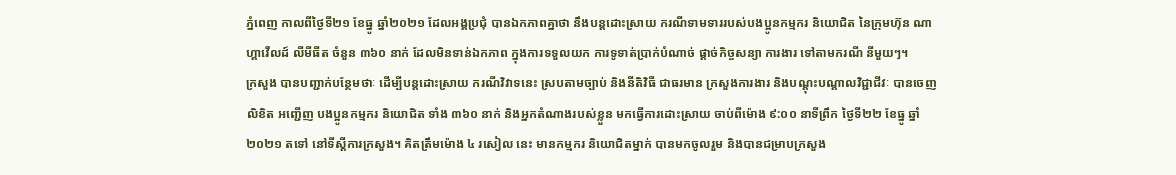ភ្នំពេញ កាលពីថ្ងៃទី២១ ខែធ្នូ ឆ្នាំ២០២១ ដែលអង្គប្រជុំ បានឯកភាពគ្នាថា នឹងបន្តដោះស្រាយ ករណីទាមទាររបស់បងប្អូនកម្មករ និយោជិត នៃក្រុមហ៊ុន ណាហ្គាវើលដ៍ លីមីធីត ចំនួន ៣៦០ នាក់ ដែលមិនទាន់ឯកភាព ក្នុងការទទួលយក ការទូទាត់ប្រាក់បំណាច់ ផ្តាច់កិច្ចសន្យា ការងារ ទៅតាមករណី នីមួយៗ។
ក្រសួង បានបញ្ជាក់បន្ថែមថាៈ ដើម្បីបន្តដោះស្រាយ ករណីវិវាទនេះ ស្របតាមច្បាប់ និងនីតិវិធី ជាធរមាន ក្រសួងការងារ និងបណ្តុះបណ្តាលវិជ្ជាជីវៈ បានចេញលិខិត អញ្ជើញ បងប្អូនកម្មករ និយោជិត ទាំង ៣៦០ នាក់ និងអ្នកតំណាងរបស់ខ្លួន មកធ្វើការដោះស្រាយ ចាប់ពីម៉ោង ៩:០០ នាទីព្រឹក ថ្ងៃទី២២ ខែធ្នូ ឆ្នាំ២០២១ តទៅ នៅទីស្តីការក្រសួង។ គិតត្រឹមម៉ោង ៤ រសៀល នេះ មានកម្មករ និយោជិតម្នាក់ បានមកចូលរួម និងបានជម្រាបក្រសួង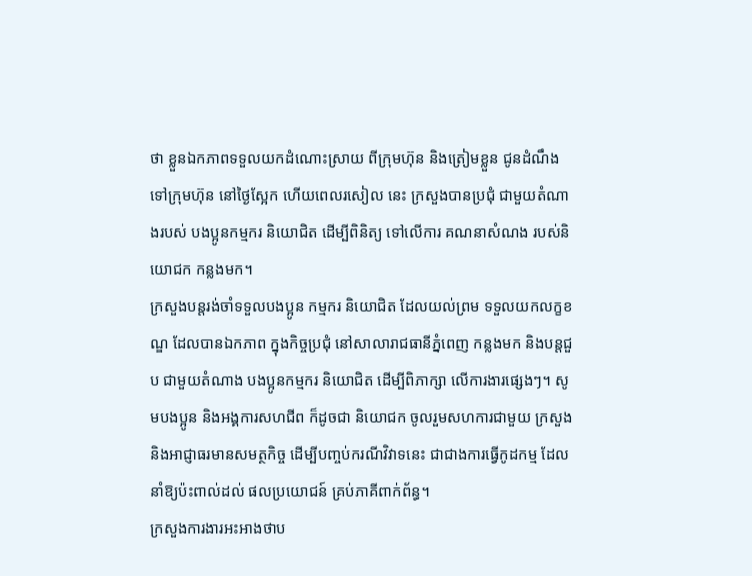ថា ខ្លួនឯកភាពទទួលយកដំណោះស្រាយ ពីក្រុមហ៊ុន និងត្រៀមខ្លួន ជូនដំណឹង ទៅក្រុមហ៊ុន នៅថ្ងៃស្អែក ហើយពេលរសៀល នេះ ក្រសួងបានប្រជុំ ជាមួយតំណាងរបស់ បងប្អូនកម្មករ និយោជិត ដើម្បីពិនិត្យ ទៅលើការ គណនាសំណង របស់និយោជក កន្លងមក។
ក្រសួងបន្តរង់ចាំទទួលបងប្អូន កម្មករ និយោជិត ដែលយល់ព្រម ទទួលយកលក្ខខណ្ឌ ដែលបានឯកភាព ក្នុងកិច្ចប្រជុំ នៅសាលារាជធានីភ្នំពេញ កន្លងមក និងបន្តជួប ជាមួយតំណាង បងប្អូនកម្មករ និយោជិត ដើម្បីពិភាក្សា លើការងារផ្សេងៗ។ សូមបងប្អូន និងអង្គការសហជីព ក៏ដូចជា និយោជក ចូលរួមសហការជាមួយ ក្រសួង និងអាជ្ញាធរមានសមត្ថកិច្ច ដើម្បីបញ្ចប់ករណីវិវាទនេះ ជាជាងការធ្វើកូដកម្ម ដែលនាំឱ្យប៉ះពាល់ដល់ ផលប្រយោជន៍ គ្រប់ភាគីពាក់ព័ន្ធ។
ក្រសួងការងារអះអាងថាប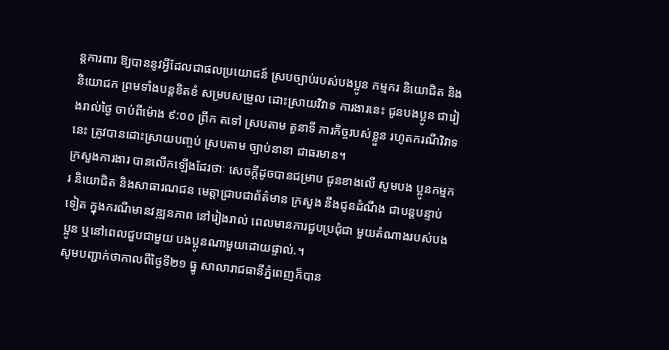ន្តការពារ ឱ្យបាននូវអ្វីដែលជាផលប្រយោជន៍ ស្របច្បាប់របស់បងប្អូន កម្មករ និយោជិត និង និយោជក ព្រមទាំងបន្តខិតខំ សម្របសម្រួល ដោះស្រាយវិវាទ ការងារនេះ ជូនបងប្អូន ជារៀងរាល់ថ្ងៃ ចាប់ពីម៉ោង ៩:០០ ព្រឹក តទៅ ស្របតាម តួនាទី ភារកិច្ចរបស់ខ្លួន រហូតករណីវិវាទនេះ ត្រូវបានដោះស្រាយបញ្ចប់ ស្របតាម ច្បាប់នានា ជាធរមាន។
ក្រសួងការងារ បានលើកឡើងដែរថាៈ សេចក្តីដូចបានជម្រាប ជូនខាងលើ សូមបង ប្អូនកម្មករ និយោជិត និងសាធារណជន មេត្តាជ្រាបជាព័ត៌មាន ក្រសួង នឹងជូនដំណឹង ជាបន្តបន្ទាប់ទៀត ក្នុងករណីមានវឌ្ឍនភាព នៅរៀងរាល់ ពេលមានការជួបប្រជុំជា មួយតំណាងរបស់បងប្អូន ឬនៅពេលជួបជាមួយ បងប្អូនណាមួយដោយផ្ទាល់.។
សូមបញ្ជាក់ថាកាលពីថ្ងៃទី២១ ធ្នូ សាលារាជធានីភ្នំពេញក៏បាន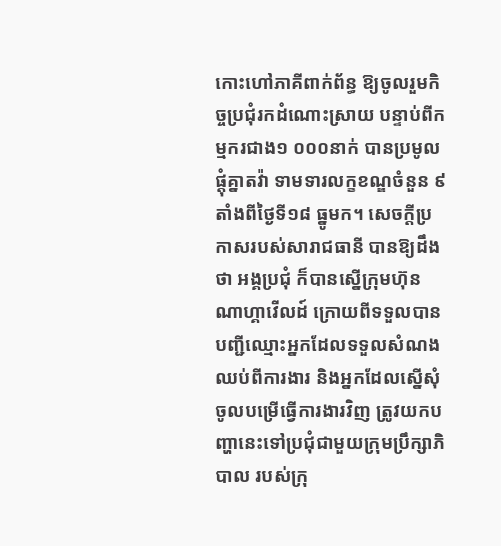កោះហៅភាគីពាក់ព័ន្ធ ឱ្យចូលរួមកិច្ចប្រជុំរកដំណោះស្រាយ បន្ទាប់ពីកម្មករជាង១ ០០០នាក់ បានប្រមូលផ្តុំគ្នាតវ៉ា ទាមទារលក្ខខណ្ឌចំនួន ៩ តាំងពីថ្ងៃទី១៨ ធ្នូមក។ សេចក្តីប្រកាសរបស់សារាជធានី បានឱ្យដឹងថា អង្គប្រជុំ ក៏បានស្នើក្រុមហ៊ុនណាហ្គាវើលដ៍ ក្រោយពីទទួលបានបញ្ជីឈ្មោះអ្នកដែលទទួលសំណងឈប់ពីការងារ និងអ្នកដែលស្នើសុំចូលបម្រើធ្វើការងារវិញ ត្រូវយកបញ្ហានេះទៅប្រជុំជាមួយក្រុមប្រឹក្សាភិបាល របស់ក្រុ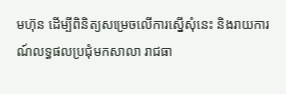មហ៊ុន ដើម្បីពិនិត្យសម្រេចលើការស្នើសុំនេះ និងរាយការណ៍លទ្ធផលប្រជុំមកសាលា រាជធា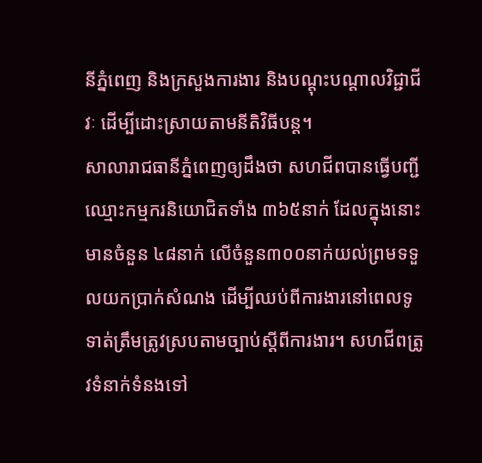នីភ្នំពេញ និងក្រសួងការងារ និងបណ្តុះបណ្តាលវិជ្ជាជីវៈ ដើម្បីដោះស្រាយតាមនីតិវិធីបន្ត។
សាលារាជធានីភ្នំពេញឲ្យដឹងថា សហជីពបានធ្វើបញ្ជីឈ្មោះកម្មករនិយោជិតទាំង ៣៦៥នាក់ ដែលក្នុងនោះមានចំនួន ៤៨នាក់ លើចំនួន៣០០នាក់យល់ព្រមទទួលយកប្រាក់សំណង ដើម្បីឈប់ពីការងារនៅពេលទូទាត់ត្រឹមត្រូវស្របតាមច្បាប់ស្តីពីការងារ។ សហជីពត្រូវទំនាក់ទំនងទៅ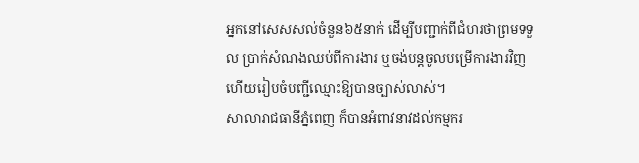អ្នកនៅសេសសល់ចំនួន៦៥នាក់ ដើម្បីបញ្ជាក់ពីជំហរថាព្រមទទួល ប្រាក់សំណងឈប់ពីការងារ ឬចង់បន្តចូលបម្រើការងារវិញ ហើយរៀបចំបញ្ជីឈ្មោះឱ្យបានច្បាស់លាស់។
សាលារាជធានីភ្នំពេញ ក៏បានអំពាវនាវដល់កម្មករ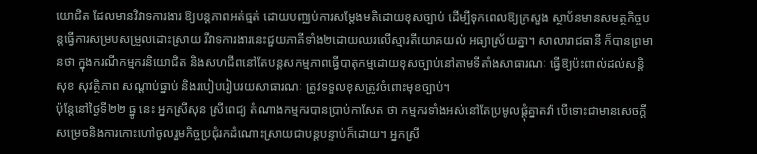យោជិត ដែលមានវិវាទការងារ ឱ្យបន្តភាពអត់ធ្មត់ ដោយបញ្ឈប់ការសម្តែងមតិដោយខុសច្បាប់ ដើម្បីទុកពេលឱ្យក្រសួង ស្ថាប័នមានសមត្ថកិច្ចបន្តធ្វើការសម្របសម្រួលដោះស្រាយ រីវាទការងារនេះជួយភាគីទាំង២ដោយឈរលើស្មារតីយោគយល់ អធ្យាស្រ័យគ្នា។ សាលារាជធានី ក៏បានព្រមានថា ក្នុងករណីកម្មករនិយោជិត និងសហជីពនៅតែបន្តសកម្មភាពធ្វើបាតុកម្មដោយខុសច្បាប់នៅតាមទីតាំងសាធារណៈ ធ្វើឱ្យប៉ះពាល់ដល់សន្តិសុខ សុវត្ថិភាព សណ្តាប់ធ្នាប់ និងរបៀបរៀបរយសាធារណៈ ត្រូវទទួលខុសត្រូវចំពោះមុខច្បាប់។
ប៉ុន្តែនៅថ្ងៃទី២២ ធ្នូ នេះ អ្នកស្រីសុន ស្រីពេជ្យ តំណាងកម្មករបានប្រាប់កាសែត ថា កម្មករទាំងអស់នៅតែប្រមូលផ្តុំគ្នាតវ៉ា បើទោះជាមានសេចក្តីសម្រេចនិងការកោះហៅចូលរួមកិច្ចប្រជុំរកដំណោះស្រាយជាបន្តបន្ទាប់ក៏ដោយ។ អ្នកស្រី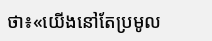ថា៖«យើងនៅតែប្រមូល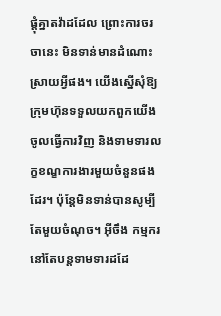ផ្តុំគ្នាតវ៉ាដដែល ព្រោះការចរចានេះ មិនទាន់មានដំណោះស្រាយអ្វីផង។ យើងស្នើសុំឱ្យក្រុមហ៊ុនទទួលយកពួកយើងចូលធ្វើការវិញ និងទាមទារលក្ខខណ្ខការងារមួយចំនួនផងដែរ។ ប៉ុន្តែមិនទាន់បានសូម្បីតែមួយចំណុច។ អ៊ីចឹង កម្មករនៅតែបន្តទាមទារដដែ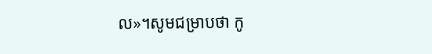ល»។សូមជម្រាបថា កូ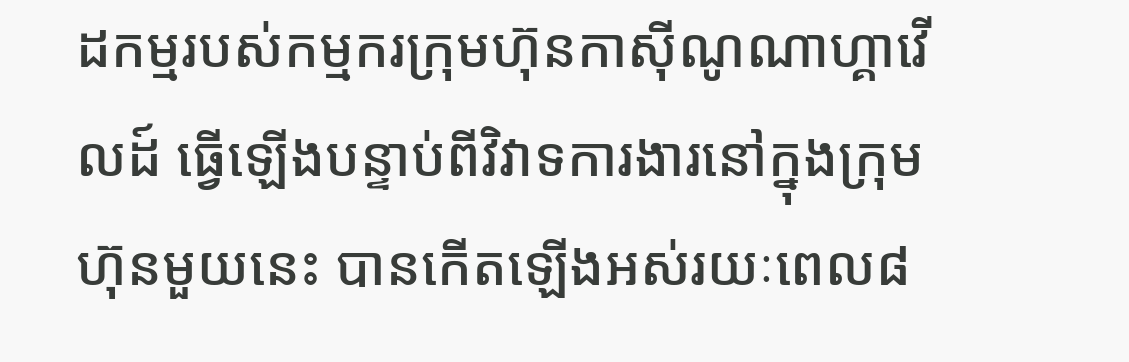ដកម្មរបស់កម្មករក្រុមហ៊ុនកាស៊ីណូណាហ្គាវើលដ៍ ធ្វើឡើងបន្ទាប់ពីវិវាទការងារនៅក្នុងក្រុមហ៊ុនមួយនេះ បានកើតឡើងអស់រយៈពេល៨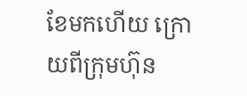ខែមកហើយ ក្រោយពីក្រុមហ៊ុន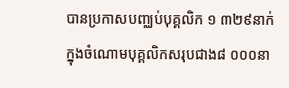បានប្រកាសបញ្ឈប់បុគ្គលិក ១ ៣២៩នាក់ ក្នុងចំណោមបុគ្គលិកសរុបជាង៨ ០០០នា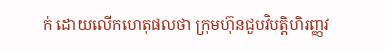ក់ ដោយលើកហេតុផលថា ក្រុមហ៊ុនជួបវិបត្តិហិរញ្ញវ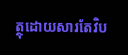ត្ថុដោយសារតែវិប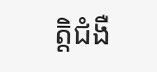ត្តិជំងឺ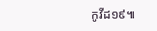កូវីដ១៩៕